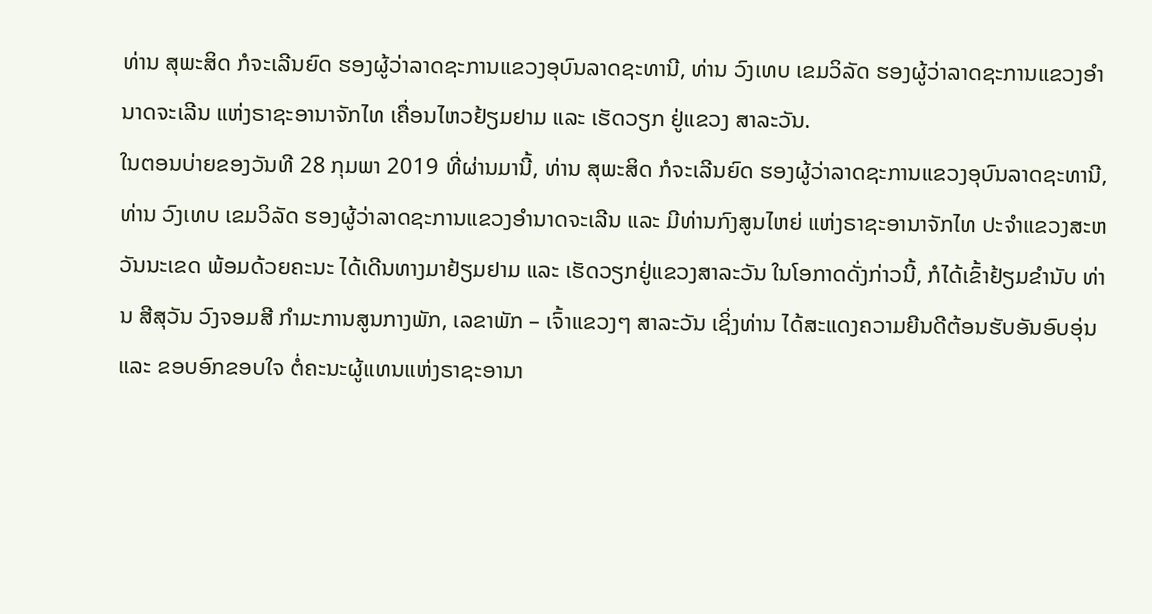ທ່ານ ສຸພະສິດ ກໍຈະເລີນຍົດ ຮອງຜູ້ວ່າລາດຊະການແຂວງອຸບົນລາດຊະທານີ, ທ່ານ ວົງເທບ ເຂມວິລັດ ຮອງຜູ້ວ່າລາດຊະການແຂວງອຳນາດຈະເລີນ ແຫ່ງຣາຊະອານາຈັກໄທ ເຄື່ອນໄຫວຢ້ຽມຢາມ ແລະ ເຮັດວຽກ ຢູ່ແຂວງ ສາລະວັນ.
ໃນຕອນບ່າຍຂອງວັນທີ 28 ກຸມພາ 2019 ທີ່ຜ່ານມານີ້, ທ່ານ ສຸພະສິດ ກໍຈະເລີນຍົດ ຮອງຜູ້ວ່າລາດຊະການແຂວງອຸບົນລາດຊະທານີ, ທ່ານ ວົງເທບ ເຂມວິລັດ ຮອງຜູ້ວ່າລາດຊະການແຂວງອຳນາດຈະເລີນ ແລະ ມີທ່ານກົງສູນໄຫຍ່ ແຫ່ງຣາຊະອານາຈັກໄທ ປະຈຳແຂວງສະຫວັນນະເຂດ ພ້ອມດ້ວຍຄະນະ ໄດ້ເດີນທາງມາຢ້ຽມຢາມ ແລະ ເຮັດວຽກຢູ່ແຂວງສາລະວັນ ໃນໂອກາດດັ່ງກ່າວນີ້, ກໍໄດ້ເຂົ້າຢ້ຽມຂໍານັບ ທ່ານ ສີສຸວັນ ວົງຈອມສີ ກຳມະການສູນກາງພັກ, ເລຂາພັກ – ເຈົ້າແຂວງໆ ສາລະວັນ ເຊິ່ງທ່ານ ໄດ້ສະແດງຄວາມຍີນດີຕ້ອນຮັບອັນອົບອຸ່ນ ແລະ ຂອບອົກຂອບໃຈ ຕໍ່ຄະນະຜູ້ແທນແຫ່ງຣາຊະອານາ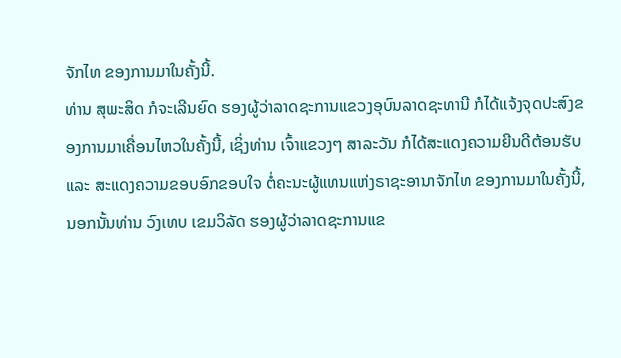ຈັກໄທ ຂອງການມາໃນຄັ້ງນີ້.
ທ່ານ ສຸພະສິດ ກໍຈະເລີນຍົດ ຮອງຜູ້ວ່າລາດຊະການແຂວງອຸບົນລາດຊະທານີ ກໍໄດ້ແຈ້ງຈຸດປະສົງຂອງການມາເຄື່ອນໄຫວໃນຄັ້ງນີ້, ເຊິ່ງທ່ານ ເຈົ້າແຂວງໆ ສາລະວັນ ກໍໄດ້ສະແດງຄວາມຍີນດີຕ້ອນຮັບ ແລະ ສະແດງຄວາມຂອບອົກຂອບໃຈ ຕໍ່ຄະນະຜູ້ແທນແຫ່ງຣາຊະອານາຈັກໄທ ຂອງການມາໃນຄັ້ງນີ້, ນອກນັ້ນທ່ານ ວົງເທບ ເຂມວິລັດ ຮອງຜູ້ວ່າລາດຊະການແຂ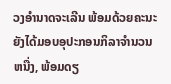ວງອຳນາດຈະເລີນ ພ້ອມດ້ວຍຄະນະຍັງໄດ້ມອບອຸປະກອນກິລາຈຳນວນຫນື່ງ, ພ້ອມດຽ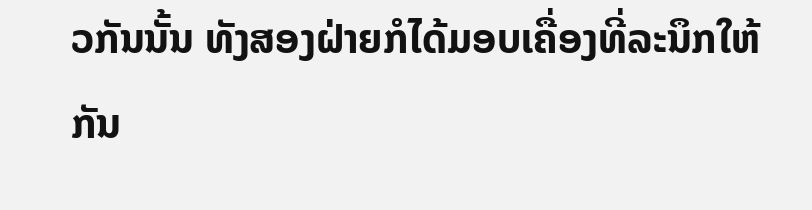ວກັນນັ້ນ ທັງສອງຝ່າຍກໍໄດ້ມອບເຄື່ອງທີ່ລະນຶກໃຫ້ກັນ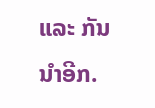ແລະ ກັນນຳອີກ.